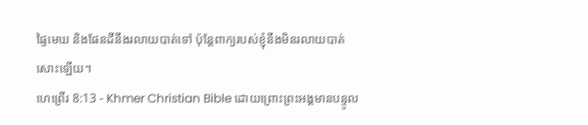ផ្ទៃមេឃ និងផែនដីនឹងរលាយបាត់ទៅ ប៉ុន្ដែពាក្យរបស់ខ្ញុំនឹងមិនរលាយបាត់សោះឡើយ។
ហេព្រើរ 8:13 - Khmer Christian Bible ដោយព្រោះព្រះអង្គមានបន្ទូល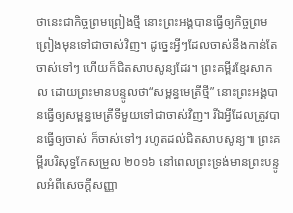ថានេះជាកិច្ចព្រមព្រៀងថ្មី នោះព្រះអង្គបានធ្វើឲ្យកិច្ចព្រមព្រៀងមុនទៅជាចាស់វិញ។ ដូច្នេះអ្វីៗដែលចាស់នឹងកាន់តែចាស់ទៅៗ ហើយក៏ជិតសាបសូន្យដែរ។ ព្រះគម្ពីរខ្មែរសាកល ដោយព្រះមានបន្ទូលថា“សម្ពន្ធមេត្រីថ្មី” នោះព្រះអង្គបានធ្វើឲ្យសម្ពន្ធមេត្រីទីមួយទៅជាចាស់វិញ។ រីឯអ្វីដែលត្រូវបានធ្វើឲ្យចាស់ ក៏ចាស់ទៅៗ រហូតដល់ជិតសាបសូន្យ៕ ព្រះគម្ពីរបរិសុទ្ធកែសម្រួល ២០១៦ នៅពេលព្រះទ្រង់មានព្រះបន្ទូលអំពីសេចក្ដីសញ្ញា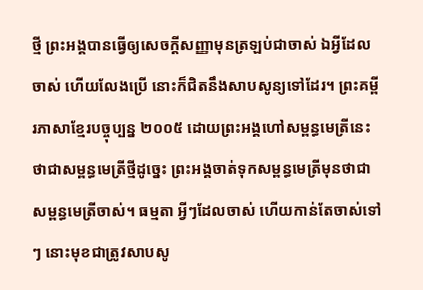ថ្មី ព្រះអង្គបានធ្វើឲ្យសេចក្ដីសញ្ញាមុនត្រឡប់ជាចាស់ ឯអ្វីដែលចាស់ ហើយលែងប្រើ នោះក៏ជិតនឹងសាបសូន្យទៅដែរ។ ព្រះគម្ពីរភាសាខ្មែរបច្ចុប្បន្ន ២០០៥ ដោយព្រះអង្គហៅសម្ពន្ធមេត្រីនេះថាជាសម្ពន្ធមេត្រីថ្មីដូច្នេះ ព្រះអង្គចាត់ទុកសម្ពន្ធមេត្រីមុនថាជាសម្ពន្ធមេត្រីចាស់។ ធម្មតា អ្វីៗដែលចាស់ ហើយកាន់តែចាស់ទៅៗ នោះមុខជាត្រូវសាបសូ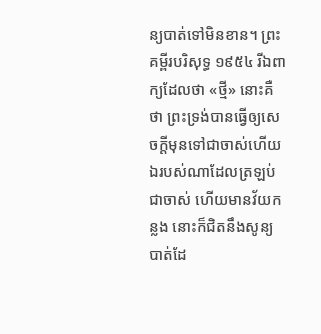ន្យបាត់ទៅមិនខាន។ ព្រះគម្ពីរបរិសុទ្ធ ១៩៥៤ រីឯពាក្យដែលថា «ថ្មី» នោះគឺថា ព្រះទ្រង់បានធ្វើឲ្យសេចក្ដីមុនទៅជាចាស់ហើយ ឯរបស់ណាដែលត្រឡប់ជាចាស់ ហើយមានវ័យកន្លង នោះក៏ជិតនឹងសូន្យបាត់ដែ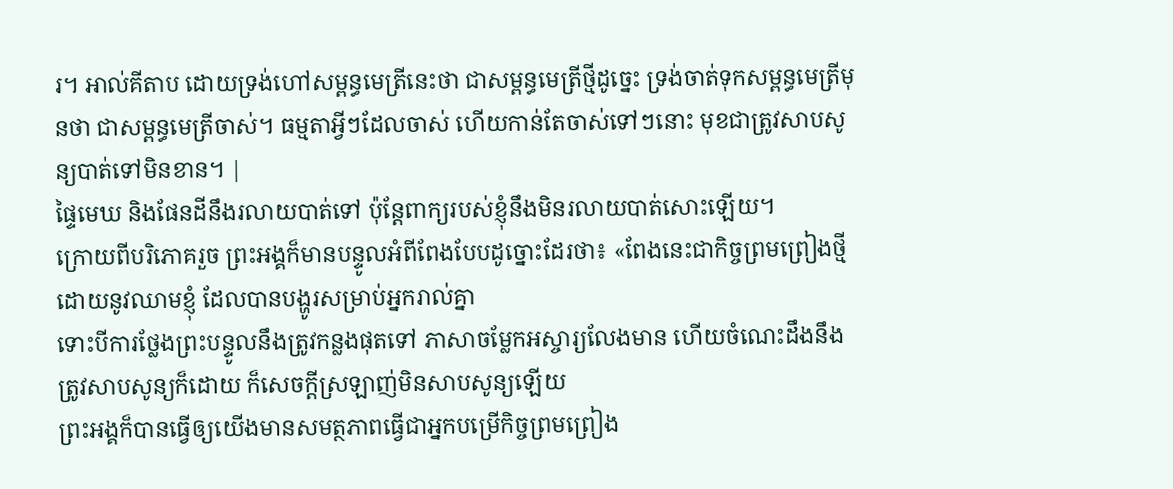រ។ អាល់គីតាប ដោយទ្រង់ហៅសម្ពន្ធមេត្រីនេះថា ជាសម្ពន្ធមេត្រីថ្មីដូច្នេះ ទ្រង់ចាត់ទុកសម្ពន្ធមេត្រីមុនថា ជាសម្ពន្ធមេត្រីចាស់។ ធម្មតាអ្វីៗដែលចាស់ ហើយកាន់តែចាស់ទៅៗនោះ មុខជាត្រូវសាបសូន្យបាត់ទៅមិនខាន។ |
ផ្ទៃមេឃ និងផែនដីនឹងរលាយបាត់ទៅ ប៉ុន្ដែពាក្យរបស់ខ្ញុំនឹងមិនរលាយបាត់សោះឡើយ។
ក្រោយពីបរិភោគរួច ព្រះអង្គក៏មានបន្ទូលអំពីពែងបែបដូច្នោះដែរថា៖ «ពែងនេះជាកិច្ចព្រមព្រៀងថ្មីដោយនូវឈាមខ្ញុំ ដែលបានបង្ហូរសម្រាប់អ្នករាល់គ្នា
ទោះបីការថ្លែងព្រះបន្ទូលនឹងត្រូវកន្លងផុតទៅ ភាសាចម្លែកអស្ចារ្យលែងមាន ហើយចំណេះដឹងនឹងត្រូវសាបសូន្យក៏ដោយ ក៏សេចក្ដីស្រឡាញ់មិនសាបសូន្យឡើយ
ព្រះអង្គក៏បានធ្វើឲ្យយើងមានសមត្ថភាពធ្វើជាអ្នកបម្រើកិច្ចព្រមព្រៀង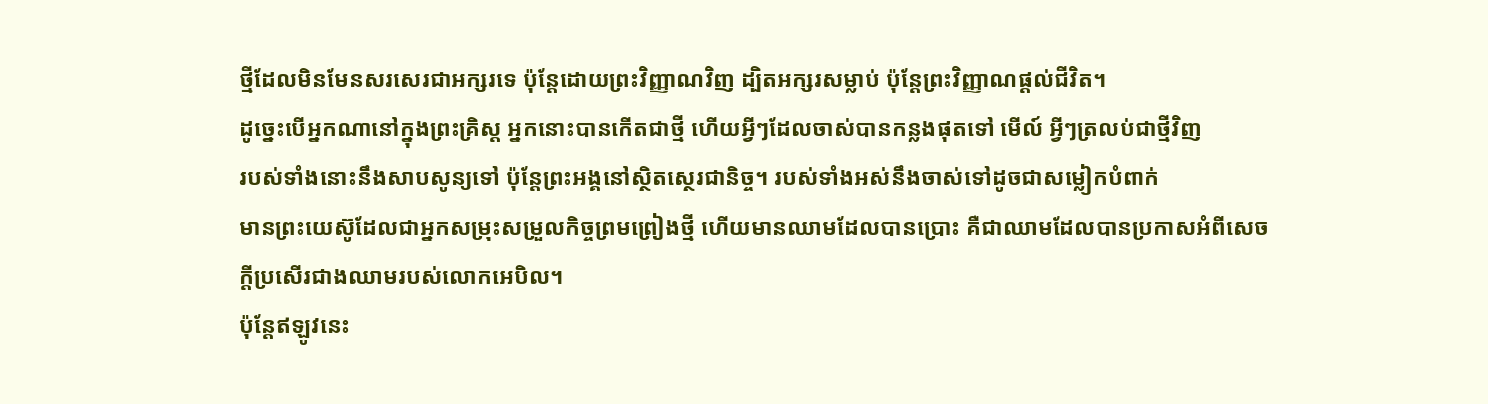ថ្មីដែលមិនមែនសរសេរជាអក្សរទេ ប៉ុន្ដែដោយព្រះវិញ្ញាណវិញ ដ្បិតអក្សរសម្លាប់ ប៉ុន្ដែព្រះវិញ្ញាណផ្ដល់ជីវិត។
ដូច្នេះបើអ្នកណានៅក្នុងព្រះគ្រិស្ដ អ្នកនោះបានកើតជាថ្មី ហើយអ្វីៗដែលចាស់បានកន្លងផុតទៅ មើល៍ អ្វីៗត្រលប់ជាថ្មីវិញ
របស់ទាំងនោះនឹងសាបសូន្យទៅ ប៉ុន្ដែព្រះអង្គនៅស្ថិតស្ថេរជានិច្ច។ របស់ទាំងអស់នឹងចាស់ទៅដូចជាសម្លៀកបំពាក់
មានព្រះយេស៊ូដែលជាអ្នកសម្រុះសម្រួលកិច្ចព្រមព្រៀងថ្មី ហើយមានឈាមដែលបានប្រោះ គឺជាឈាមដែលបានប្រកាសអំពីសេចក្ដីប្រសើរជាងឈាមរបស់លោកអេបិល។
ប៉ុន្ដែឥឡូវនេះ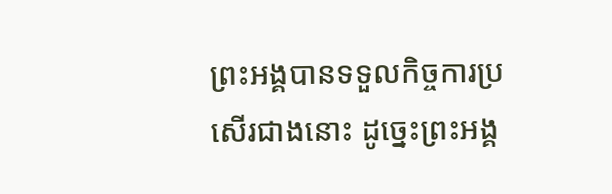ព្រះអង្គបានទទួលកិច្ចការប្រសើរជាងនោះ ដូច្នេះព្រះអង្គ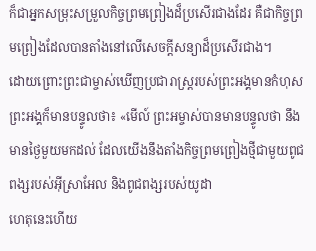ក៏ជាអ្នកសម្រុះសម្រួលកិច្ចព្រមព្រៀងដ៏ប្រសើរជាងដែរ គឺជាកិច្ចព្រមព្រៀងដែលបានតាំងនៅលើសេចក្ដីសន្យាដ៏ប្រសើរជាង។
ដោយព្រោះព្រះជាម្ចាស់ឃើញប្រជារាស្ដ្ររបស់ព្រះអង្គមានកំហុស ព្រះអង្គក៏មានបន្ទូលថា៖ «មើល៍ ព្រះអម្ចាស់បានមានបន្ទូលថា នឹងមានថ្ងៃមួយមកដល់ ដែលយើងនឹងតាំងកិច្ចព្រមព្រៀងថ្មីជាមួយពូជពង្សរបស់អ៊ីស្រាអែល និងពូជពង្សរបស់យូដា
ហេតុនេះហើយ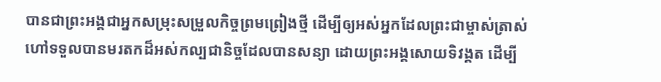បានជាព្រះអង្គជាអ្នកសម្រុះសម្រួលកិច្ចព្រមព្រៀងថ្មី ដើម្បីឲ្យអស់អ្នកដែលព្រះជាម្ចាស់ត្រាស់ហៅទទួលបានមរតកដ៏អស់កល្បជានិច្ចដែលបានសន្យា ដោយព្រះអង្គសោយទិវង្គត ដើម្បី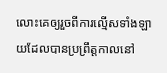លោះគេឲ្យរួចពីការល្មើសទាំងឡាយដែលបានប្រព្រឹត្តកាលនៅ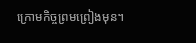ក្រោមកិច្ចព្រមព្រៀងមុន។